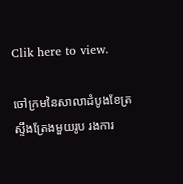Clik here to view.

ចៅក្រមនៃសាលាដំបូងខែត្រស្ទឹងត្រែងមួយរូប រងការ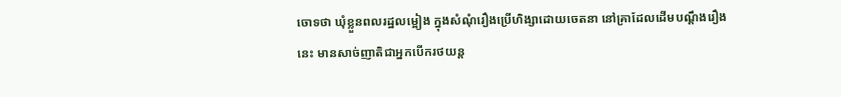ចោទថា ឃុំខ្លួនពលរដ្ឋលម្អៀង ក្នុងសំណុំរឿងប្រើហិង្សាដោយចេតនា នៅគ្រាដែលដើមបណ្ដឹងរឿងនេះ មានសាច់ញាតិជាអ្នកបើករថយន្ត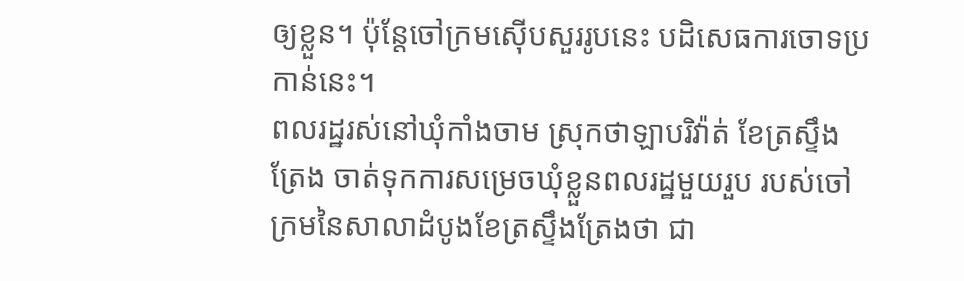ឲ្យខ្លួន។ ប៉ុន្តែចៅក្រមស៊ើបសួររូបនេះ បដិសេធការចោទប្រកាន់នេះ។
ពលរដ្ឋរស់នៅឃុំកាំងចាម ស្រុកថាឡាបរិវ៉ាត់ ខែត្រស្ទឹងត្រែង ចាត់ទុកការសម្រេចឃុំខ្លួនពលរដ្ឋមួយរួប របស់ចៅក្រមនៃសាលាដំបូងខែត្រស្ទឹងត្រែងថា ជា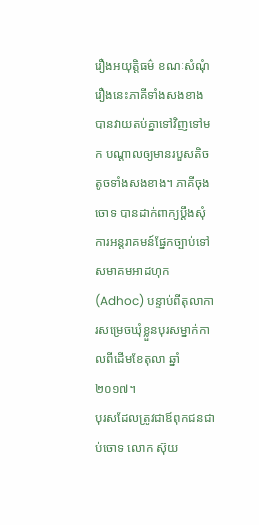រឿងអយុត្តិធម៌ ខណៈសំណុំរឿងនេះភាគីទាំងសងខាង បានវាយតប់គ្នាទៅវិញទៅមក បណ្ដាលឲ្យមានរបួសតិចតូចទាំងសងខាង។ ភាគីចុងចោទ បានដាក់ពាក្យប្ដឹងសុំការអន្តរាគមន៍ផ្នែកច្បាប់ទៅសមាគមអាដហុក (Adhoc) បន្ទាប់ពីតុលាការសម្រេចឃុំខ្លួនបុរសម្នាក់កាលពីដើមខែតុលា ឆ្នាំ២០១៧។
បុរសដែលត្រូវជាឪពុកជនជាប់ចោទ លោក ស៊ុយ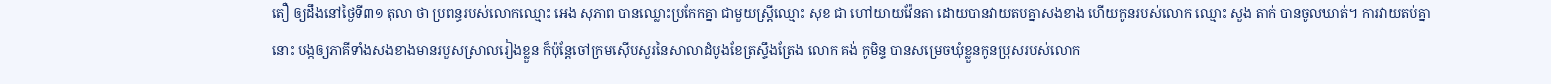តឿ ឲ្យដឹងនៅថ្ងៃទី៣១ តុលា ថា ប្រពន្ធរបស់លោកឈ្មោះ អេង សុភាព បានឈ្លោះប្រកែកគ្នា ជាមួយស្ត្រីឈ្មោះ សុខ ជា ហៅយាយវ៉ែនតា ដោយបានវាយតបគ្នាសងខាង ហើយកូនរបស់លោក ឈ្មោះ សួង តាក់ បានចូលឃាត់។ ការវាយតប់គ្នានោះ បង្កឲ្យភាគីទាំងសងខាងមានរបួសស្រាលរៀងខ្លួន ក៏ប៉ុន្តែចៅក្រមស៊ើបសួរនៃសាលាដំបូងខែត្រស្ទឹងត្រែង លោក គង់ កូមិន្ទ បានសម្រេចឃុំខ្លួនកូនប្រុសរបស់លោក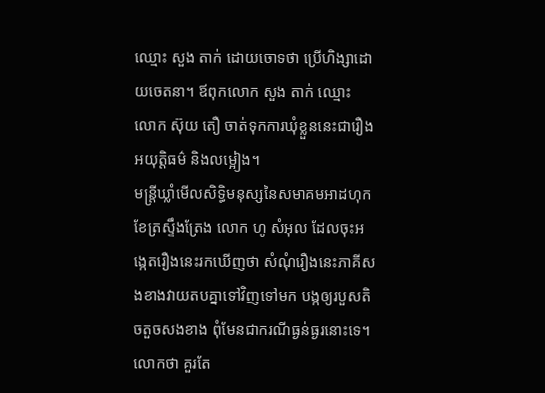ឈ្មោះ សួង តាក់ ដោយចោទថា ប្រើហិង្សាដោយចេតនា។ ឪពុកលោក សួង តាក់ ឈ្មោះ លោក ស៊ុយ តឿ ចាត់ទុកការឃុំខ្លួននេះជារឿងអយុត្តិធម៌ និងលម្អៀង។
មន្ត្រីឃ្លាំមើលសិទ្ធិមនុស្សនៃសមាគមអាដហុក ខែត្រស្ទឹងត្រែង លោក ហូ សំអុល ដែលចុះអង្កេតរឿងនេះរកឃើញថា សំណុំរឿងនេះភាគីសងខាងវាយតបគ្នាទៅវិញទៅមក បង្កឲ្យរបួសតិចតួចសងខាង ពុំមែនជាករណីធ្ងន់ធ្ងរនោះទេ។ លោកថា គួរតែ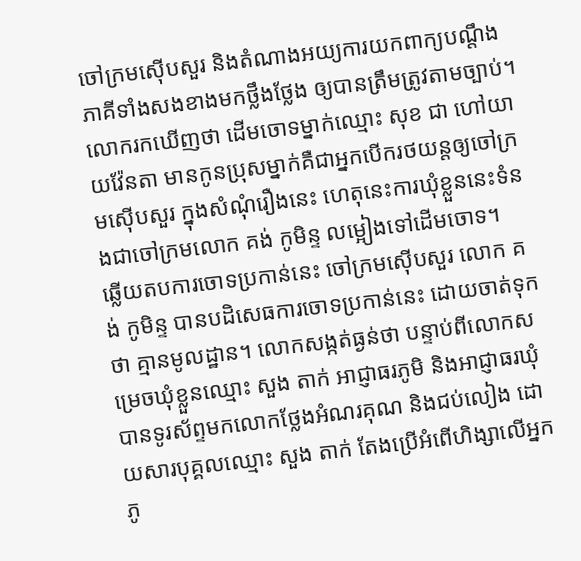ចៅក្រមស៊ើបសួរ និងតំណាងអយ្យការយកពាក្យបណ្ដឹងភាគីទាំងសងខាងមកថ្លឹងថ្លែង ឲ្យបានត្រឹមត្រូវតាមច្បាប់។ លោករកឃើញថា ដើមចោទម្នាក់ឈ្មោះ សុខ ជា ហៅយាយវ៉ែនតា មានកូនប្រុសម្នាក់គឺជាអ្នកបើករថយន្តឲ្យចៅក្រមស៊ើបសួរ ក្នុងសំណុំរឿងនេះ ហេតុនេះការឃុំខ្លួននេះទំនងជាចៅក្រមលោក គង់ កូមិន្ទ លម្អៀងទៅដើមចោទ។
ឆ្លើយតបការចោទប្រកាន់នេះ ចៅក្រមស៊ើបសួរ លោក គង់ កូមិន្ទ បានបដិសេធការចោទប្រកាន់នេះ ដោយចាត់ទុកថា គ្មានមូលដ្ឋាន។ លោកសង្កត់ធ្ងន់ថា បន្ទាប់ពីលោកសម្រេចឃុំខ្លួនឈ្មោះ សួង តាក់ អាជ្ញាធរភូមិ និងអាជ្ញាធរឃុំ បានទូរស័ព្ទមកលោកថ្លែងអំណរគុណ និងជប់លៀង ដោយសារបុគ្គលឈ្មោះ សួង តាក់ តែងប្រើអំពើហិង្សាលើអ្នកភូ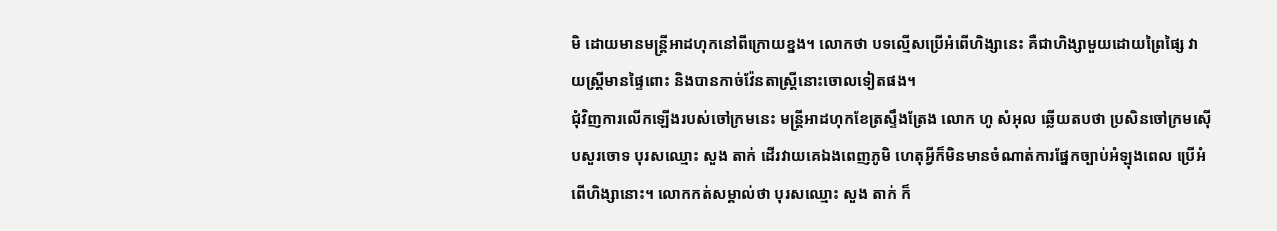មិ ដោយមានមន្ត្រីអាដហុកនៅពីក្រោយខ្នង។ លោកថា បទល្មើសប្រើអំពើហិង្សានេះ គឺជាហិង្សាមួយដោយព្រៃផ្សៃ វាយស្ត្រីមានផ្ទៃពោះ និងបានកាច់វ៉ែនតាស្ត្រីនោះចោលទៀតផង។
ជុំវិញការលើកឡើងរបស់ចៅក្រមនេះ មន្ត្រីអាដហុកខែត្រស្ទឹងត្រែង លោក ហូ សំអុល ឆ្លើយតបថា ប្រសិនចៅក្រមស៊ើបសួរចោទ បុរសឈ្មោះ សួង តាក់ ដើរវាយគេឯងពេញភូមិ ហេតុអ្វីក៏មិនមានចំណាត់ការផ្នែកច្បាប់អំឡុងពេល ប្រើអំពើហិង្សានោះ។ លោកកត់សម្គាល់ថា បុរសឈ្មោះ សួង តាក់ ក៏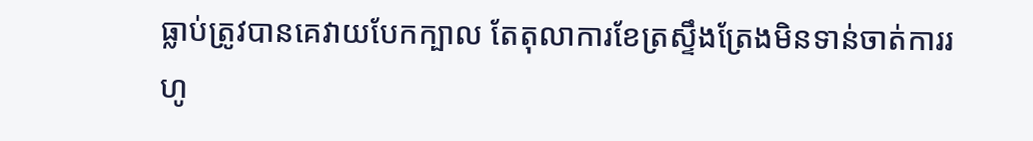ធ្លាប់ត្រូវបានគេវាយបែកក្បាល តែតុលាការខែត្រស្ទឹងត្រែងមិនទាន់ចាត់ការរហូ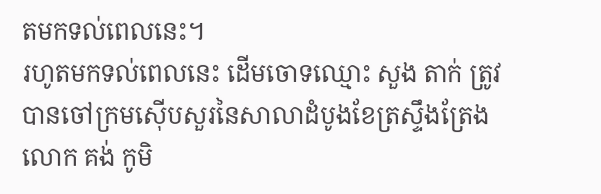តមកទល់ពេលនេះ។
រហូតមកទល់ពេលនេះ ដើមចោទឈ្មោះ សួង តាក់ ត្រូវបានចៅក្រមស៊ើបសួរនៃសាលាដំបូងខែត្រស្ទឹងត្រែង លោក គង់ កូមិ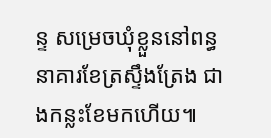ន្ទ សម្រេចឃុំខ្លួននៅពន្ធនាគារខែត្រស្ទឹងត្រែង ជាងកន្លះខែមកហើយ៕